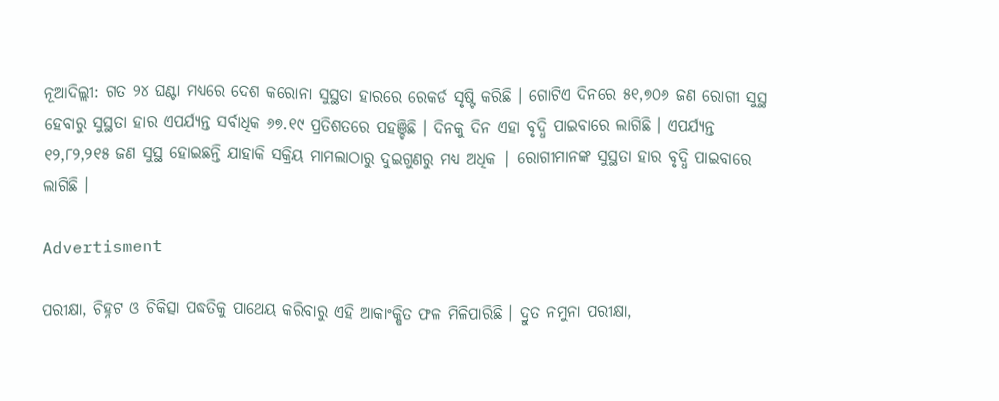ନୂଆଦିଲ୍ଲୀ: ଗତ ୨୪ ଘଣ୍ଟା ମଧ୍ୟରେ ଦେଶ କରୋନା ସୁସ୍ଥତା ହାରରେ ରେକର୍ଡ ସୃଷ୍ଟି କରିଛି । ଗୋଟିଏ ଦିନରେ ୫୧,୭୦୬ ଜଣ ରୋଗୀ ସୁସ୍ଥ ହେବାରୁ ସୁସ୍ଥତା ହାର ଏପର୍ଯ୍ୟନ୍ତ ସର୍ବାଧିକ ୬୭.୧୯ ପ୍ରତିଶତରେ ପହଞ୍ଚିଛି । ଦିନକୁ ଦିନ ଏହା ବୃଦ୍ଧି ପାଇବାରେ ଲାଗିଛି । ଏପର୍ଯ୍ୟନ୍ତ ୧୨,୮୨,୨୧୫ ଜଣ ସୁସ୍ଥ ହୋଇଛନ୍ତି ଯାହାକି ସକ୍ରିୟ ମାମଲାଠାରୁ ଦୁଇଗୁଣରୁ ମଧ୍ୟ ଅଧିକ | ରୋଗୀମାନଙ୍କ ସୁସ୍ଥତା ହାର ବୃଦ୍ଧି ପାଇବାରେ ଲାଗିଛି ।

Advertisment

ପରୀକ୍ଷା, ଚିହ୍ନଟ ଓ ଚିକିତ୍ସା ପଦ୍ଧତିକୁ ପାଥେୟ କରିବାରୁ ଏହି ଆକାଂକ୍ଷିତ ଫଳ ମିଳିପାରିଛି । ଦ୍ରୁତ ନମୁନା ପରୀକ୍ଷା,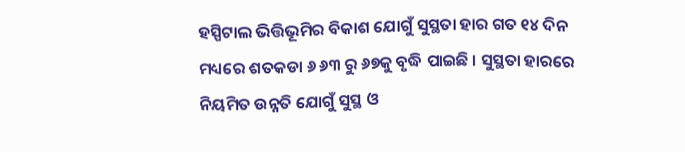ହସ୍ପିଟାଲ ଭିତ୍ତିଭୂମିର ବିକାଶ ଯୋଗୁଁ ସୁସ୍ଥତା ହାର ଗତ ୧୪ ଦିନ ମଧ୍ୟରେ ଶତକଡା ୬ ୬୩ ରୁ ୬୭କୁ ବୃଦ୍ଧି ପାଇଛି । ସୁସ୍ଥତା ହାରରେ ନିୟମିତ ଉନ୍ନତି ଯୋଗୁଁ ସୁସ୍ଥ ଓ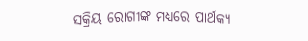ସକ୍ରିୟ ରୋଗୀଙ୍କ ମଧ୍ୟରେ ପାର୍ଥକ୍ୟ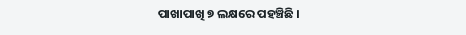ପାଖାପାଖି ୭ ଲକ୍ଷରେ ପହଞ୍ଚିଛି ।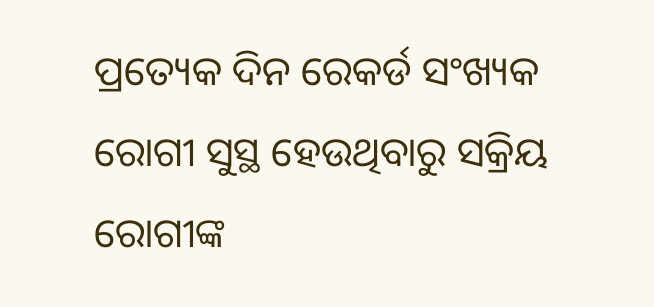ପ୍ରତ୍ୟେକ ଦିନ ରେକର୍ଡ ସଂଖ୍ୟକ ରୋଗୀ ସୁସ୍ଥ ହେଉଥିବାରୁ ସକ୍ରିୟ ରୋଗୀଙ୍କ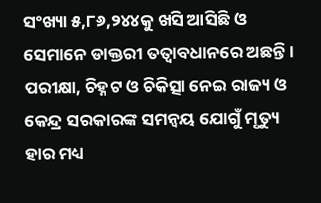ସଂଖ୍ୟା ୫,୮୬,୨୪୪କୁ ଖସି ଆସିଛି ଓ ସେମାନେ ଡାକ୍ତରୀ ତତ୍ଵାବଧାନରେ ଅଛନ୍ତି । ପରୀକ୍ଷା, ଚିହ୍ନଟ ଓ ଚିକିତ୍ସା ନେଇ ରାଜ୍ୟ ଓ କେନ୍ଦ୍ର ସରକାରଙ୍କ ସମନ୍ଵୟ ଯୋଗୁଁ ମୃତ୍ୟୁ ହାର ମଧ୍ୟ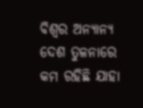ବିଶ୍ଵର ଅନ୍ୟାନ୍ୟ ଦେଶ ତୁଳନାରେ କମ ରହିଛି ଯାହା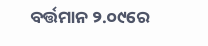ବର୍ତ୍ତମାନ ୨.୦୯ରେ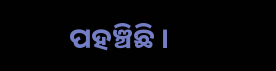ପହଞ୍ଚିଛି ।